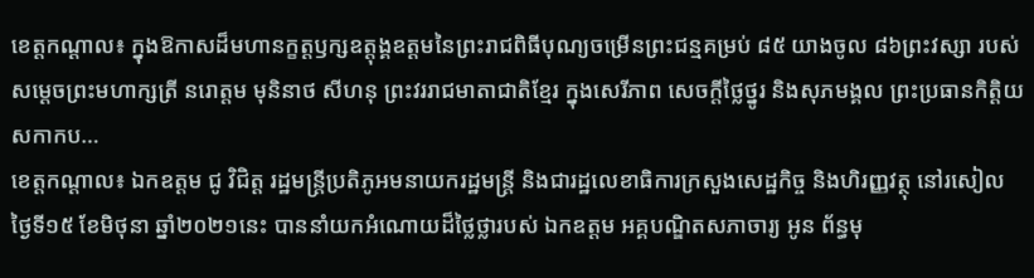ខេត្តកណ្ដាល៖ ក្នុងឱកាសដ៏មហានក្ខត្តឫក្សឧត្តុង្គឧត្តមនៃព្រះរាជពិធីបុណ្យចម្រើនព្រះជន្មគម្រប់ ៨៥ យាងចូល ៨៦ព្រះវស្សា របស់ សម្ដេចព្រះមហាក្សត្រី នរោត្ដម មុនិនាថ សីហនុ ព្រះវររាជមាតាជាតិខ្មែរ ក្នុងសេរីភាព សេចក្តីថ្លៃថ្នូរ និងសុភមង្គល ព្រះប្រធានកិត្តិយសកាកប...
ខេត្តកណ្តាល៖ ឯកឧត្តម ជូ វិជិត្ត រដ្ឋមន្រ្តីប្រតិភូអមនាយករដ្ឋមន្រ្តី និងជារដ្ឋលេខាធិការក្រសួងសេដ្ឋកិច្ច និងហិរញ្ញវត្ថុ នៅរសៀលថ្ងៃទី១៥ ខែមិថុនា ឆ្នាំ២០២១នេះ បាននាំយកអំណោយដ៏ថ្លៃថ្លារបស់ ឯកឧត្តម អគ្គបណ្ឌិតសភាចារ្យ អូន ព័ន្ធមុ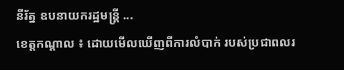នីរ័ត្ន ឧបនាយករដ្ឋមន្រ្តី ...
ខេត្តកណ្តាល ៖ ដោយមើលឃើញពីការលំបាក់ របស់ប្រជាពលរ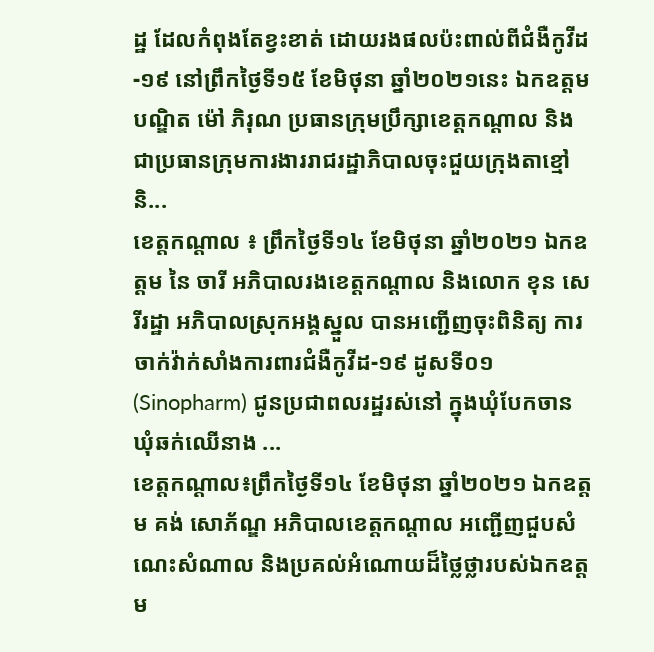ដ្ឋ ដែលកំពុងតែខ្វះខាត់ ដោយរងផលប៉ះពាល់ពីជំងឺកូវីដ-១៩ នៅព្រឹកថ្ងៃទី១៥ ខែមិថុនា ឆ្នាំ២០២១នេះ ឯកឧត្តមបណ្ឌិត ម៉ៅ ភិរុណ ប្រធានក្រុមប្រឹក្សាខេត្តកណ្តាល និងជាប្រធានក្រុមការងាររាជរដ្ឋាភិបាលចុះជួយក្រុងតាខ្មៅ និ...
ខេត្តកណ្តាល ៖ ព្រឹកថ្ងៃទី១៤ ខែមិថុនា ឆ្នាំ២០២១ ឯកឧត្ដម នៃ ចារី អភិបាលរងខេត្តកណ្ដាល និងលោក ខុន សេរីរដ្ឋា អភិបាលស្រុកអង្គស្នួល បានអញ្ជើញចុះពិនិត្យ ការចាក់វ៉ាក់សាំងការពារជំងឺកូវីដ-១៩ ដូសទី០១ (Sinopharm) ជូនប្រជាពលរដ្ឋរស់នៅ ក្នុងឃុំបែកចាន ឃុំឆក់ឈើនាង ...
ខេត្តកណ្តាល៖ព្រឹកថ្ងៃទី១៤ ខែមិថុនា ឆ្នាំ២០២១ ឯកឧត្តម គង់ សោភ័ណ្ឌ អភិបាលខេត្តកណ្តាល អញ្ជើញជួបសំណេះសំណាល និងប្រគល់អំណោយដ៏ថ្លៃថ្លារបស់ឯកឧត្តម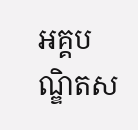អគ្គបណ្ឌិតស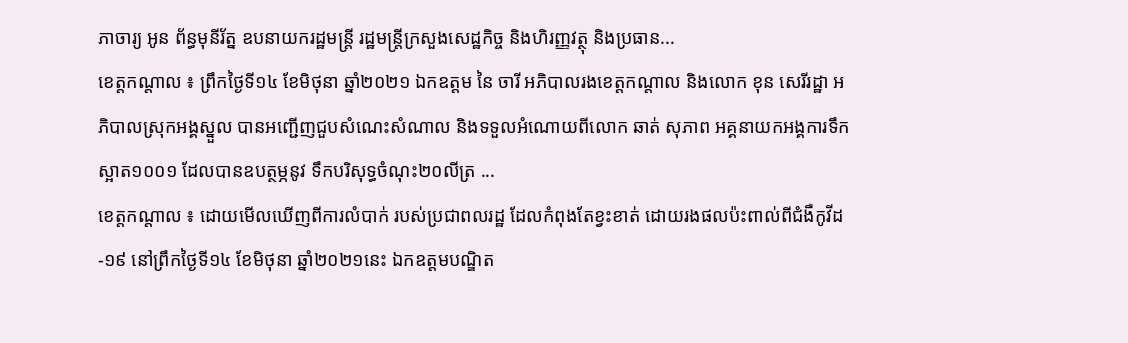ភាចារ្យ អូន ព័ន្ធមុនីរ័ត្ន ឧបនាយករដ្ឋមន្ត្រី រដ្ឋមន្ត្រីក្រសួងសេដ្ឋកិច្ច និងហិរញ្ញវត្ថុ និងប្រធាន...
ខេត្តកណ្តាល ៖ ព្រឹកថ្ងៃទី១៤ ខែមិថុនា ឆ្នាំ២០២១ ឯកឧត្ដម នៃ ចារី អភិបាលរងខេត្តកណ្ដាល និងលោក ខុន សេរីរដ្ឋា អភិបាលស្រុកអង្គស្នួល បានអញ្ជើញជួបសំណេះសំណាល និងទទួលអំណោយពីលោក ឆាត់ សុភាព អគ្គនាយកអង្គការទឹកស្អាត១០០១ ដែលបានឧបត្ថម្ភនូវ ទឹកបរិសុទ្ធចំណុះ២០លីត្រ ...
ខេត្តកណ្តាល ៖ ដោយមើលឃើញពីការលំបាក់ របស់ប្រជាពលរដ្ឋ ដែលកំពុងតែខ្វះខាត់ ដោយរងផលប៉ះពាល់ពីជំងឺកូវីដ-១៩ នៅព្រឹកថ្ងៃទី១៤ ខែមិថុនា ឆ្នាំ២០២១នេះ ឯកឧត្តមបណ្ឌិត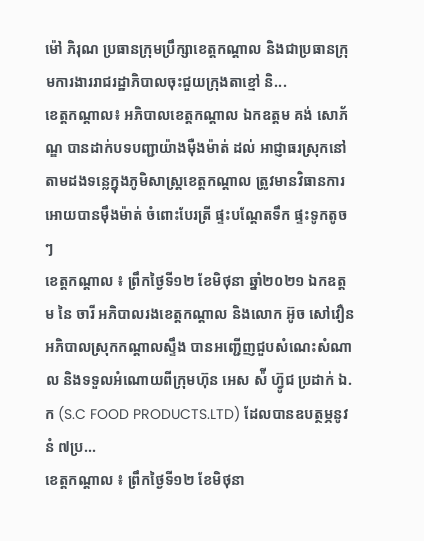ម៉ៅ ភិរុណ ប្រធានក្រុមប្រឹក្សាខេត្តកណ្តាល និងជាប្រធានក្រុមការងាររាជរដ្ឋាភិបាលចុះជួយក្រុងតាខ្មៅ និ...
ខេត្តកណ្តាល៖ អភិបាលខេត្តកណ្តាល ឯកឧត្តម គង់ សោភ័ណ្ឌ បានដាក់បទបញ្ជាយ៉ាងម៉ឺងម៉ាត់ ដល់ អាជ្ញាធរស្រុកនៅតាមដងទន្លេក្នុងភូមិសាស្ត្រខេត្តកណ្តាល ត្រូវមានវិធានការអោយបានម៉ឹងម៉ាត់ ចំពោះបែរត្រី ផ្ទះបណ្តែតទឹក ផ្ទះទូកតូចៗ
ខេត្តកណ្តាល ៖ ព្រឹកថ្ងៃទី១២ ខែមិថុនា ឆ្នាំ២០២១ ឯកឧត្ដម នៃ ចារី អភិបាលរងខេត្តកណ្ដាល និងលោក អ៊ូច សៅវឿន អភិបាលស្រុកកណ្ដាលស្ទឹង បានអញ្ជើញជួបសំណេះសំណាល និងទទួលអំណោយពីក្រុមហ៊ុន អេស ស៉ី ហ៊្វូជ ប្រដាក់ ឯ.ក (S.C FOOD PRODUCTS.LTD) ដែលបានឧបត្ថម្ភនូវ នំ ៧ប្រ...
ខេត្តកណ្តាល ៖ ព្រឹកថ្ងៃទី១២ ខែមិថុនា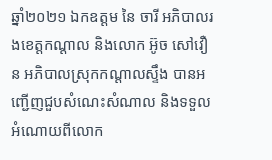ឆ្នាំ២០២១ ឯកឧត្ដម នៃ ចារី អភិបាលរងខេត្តកណ្ដាល និងលោក អ៊ូច សៅវឿន អភិបាលស្រុកកណ្ដាលស្ទឹង បានអញ្ជើញជួបសំណេះសំណាល និងទទួលអំណោយពីលោក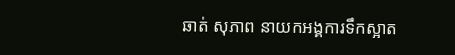ឆាត់ សុភាព នាយកអង្គការទឹកស្អាត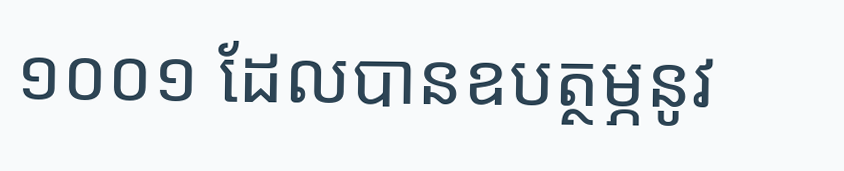១០០១ ដែលបានឧបត្ថម្ភនូវ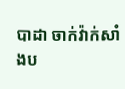បាដា ចាក់វ៉ាក់សាំងប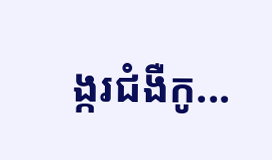ង្ករជំងឺកូ...